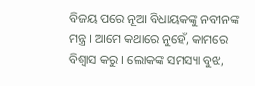ବିଜୟ ପରେ ନୂଆ ବିଧାୟକଙ୍କୁ ନବୀନଙ୍କ ମନ୍ତ୍ର । ଆମେ କଥାରେ ନୁହେଁ, କାମରେ ବିଶ୍ୱାସ କରୁ । ଲୋକଙ୍କ ସମସ୍ୟା ବୁଝ,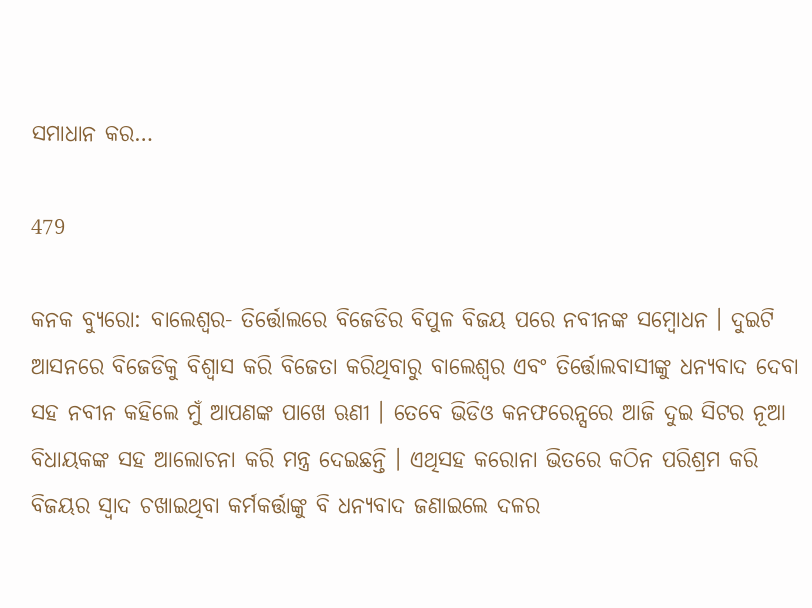ସମାଧାନ କର…

479

କନକ ବ୍ୟୁରୋ: ବାଲେଶ୍ୱର- ତିର୍ତ୍ତୋଲରେ ବିଜେଡିର ବିପୁଳ ବିଜୟ ପରେ ନବୀନଙ୍କ ସମ୍ବୋଧନ । ଦୁଇଟି ଆସନରେ ବିଜେଡିକୁ ବିଶ୍ୱାସ କରି ବିଜେତା କରିଥିବାରୁ ବାଲେଶ୍ୱର ଏବଂ ତିର୍ତ୍ତୋଲବାସୀଙ୍କୁ ଧନ୍ୟବାଦ ଦେବା ସହ ନବୀନ କହିଲେ ମୁଁ ଆପଣଙ୍କ ପାଖେ ଋଣୀ । ତେବେ ଭିଡିଓ କନଫରେନ୍ସରେ ଆଜି ଦୁଇ ସିଟର ନୂଆ ବିଧାୟକଙ୍କ ସହ ଆଲୋଚନା କରି ମନ୍ତ୍ର ଦେଇଛନ୍ତି । ଏଥିସହ କରୋନା ଭିତରେ କଠିନ ପରିଶ୍ରମ କରି ବିଜୟର ସ୍ୱାଦ ଚଖାଇଥିବା କର୍ମକର୍ତ୍ତାଙ୍କୁ ବି ଧନ୍ୟବାଦ ଜଣାଇଲେ ଦଳର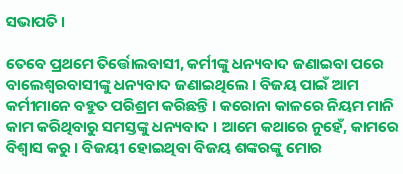ସଭାପତି ।

ତେବେ ପ୍ରଥମେ ତିର୍ତ୍ତୋଲବାସୀ, କର୍ମୀଙ୍କୁ ଧନ୍ୟବାଦ ଜଣାଇବା ପରେ ବାଲେଶ୍ୱରବାସୀଙ୍କୁ ଧନ୍ୟବାଦ ଜଣାଇଥିଲେ । ବିଜୟ ପାଇଁ ଆମ କର୍ମୀମାନେ ବହୁତ ପରିଶ୍ରମ କରିଛନ୍ତି । କରୋନା କାଳରେ ନିୟମ ମାନି କାମ କରିଥିବାରୁ ସମସ୍ତଙ୍କୁ ଧନ୍ୟବାଦ । ଆମେ କଥାରେ ନୁହେଁ, କାମରେ ବିଶ୍ୱାସ କରୁ । ବିଜୟୀ ହୋଇଥିବା ବିଜୟ ଶଙ୍କରଙ୍କୁ ମୋର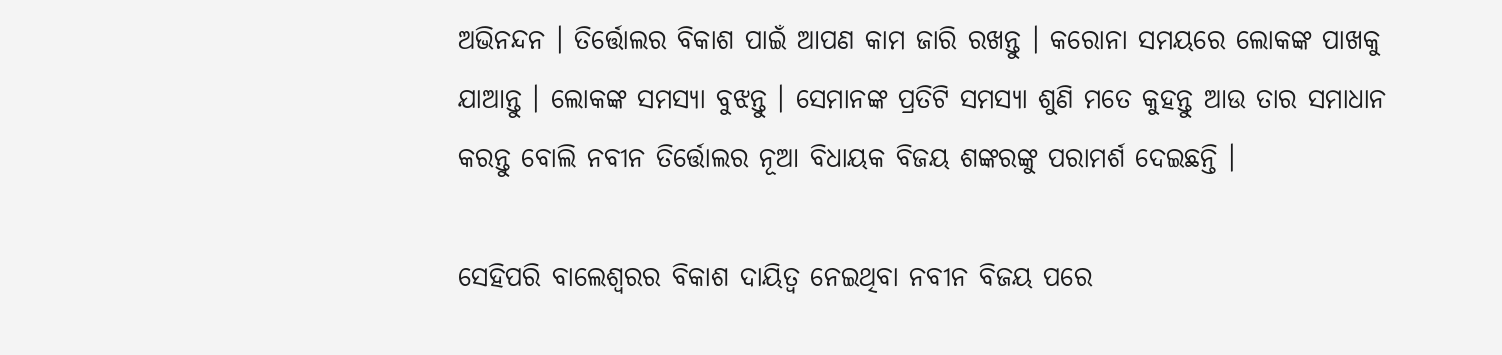ଅଭିନନ୍ଦନ । ତିର୍ତ୍ତୋଲର ବିକାଶ ପାଇଁ ଆପଣ କାମ ଜାରି ରଖନ୍ତୁ । କରୋନା ସମୟରେ ଲୋକଙ୍କ ପାଖକୁ ଯାଆନ୍ତୁ । ଲୋକଙ୍କ ସମସ୍ୟା ବୁଝନ୍ତୁ । ସେମାନଙ୍କ ପ୍ରତିଟି ସମସ୍ୟା ଶୁଣି ମତେ କୁହନ୍ତୁ ଆଉ ତାର ସମାଧାନ କରନ୍ତୁ ବୋଲି ନବୀନ ତିର୍ତ୍ତୋଲର ନୂଆ ବିଧାୟକ ବିଜୟ ଶଙ୍କରଙ୍କୁ ପରାମର୍ଶ ଦେଇଛନ୍ତି ।

ସେହିପରି ବାଲେଶ୍ୱରର ବିକାଶ ଦାୟିତ୍ୱ ନେଇଥିବା ନବୀନ ବିଜୟ ପରେ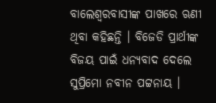ବାଲେଶ୍ୱରବାସୀଙ୍କ ପାଖରେ ଋଣୀ ଥିବା କହିଛନ୍ତି । ବିଜେଡି ପ୍ରାର୍ଥୀଙ୍କ ବିଜୟ ପାଇଁ ଧନ୍ୟବାଦ ଦେଲେ ସୁପ୍ରିମୋ ନବୀନ ପଟ୍ଟନାୟ ।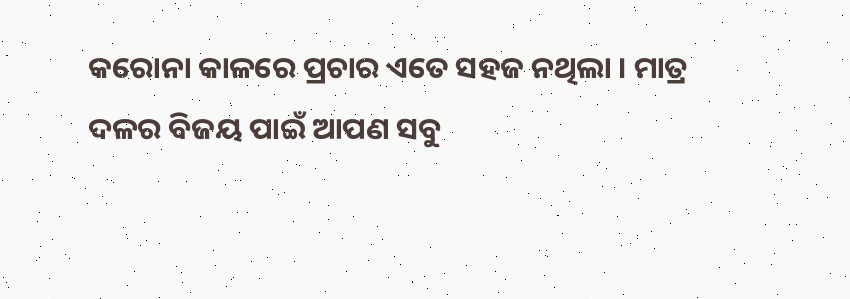କରୋନା କାଳରେ ପ୍ରଚାର ଏତେ ସହଜ ନଥିଲା । ମାତ୍ର ଦଳର ବିଜୟ ପାଇଁ ଆପଣ ସବୁ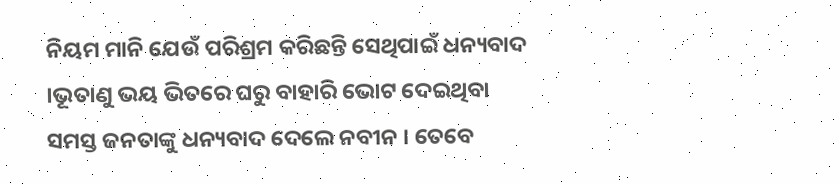ନିୟମ ମାନି ଯେଉଁ ପରିଶ୍ରମ କରିଛନ୍ତି ସେଥିପାଇଁ ଧନ୍ୟବାଦ ।ଭୂତାଣୁ ଭୟ ଭିତରେ ଘରୁ ବାହାରି ଭୋଟ ଦେଇଥିବା ସମସ୍ତ ଜନତାଙ୍କୁ ଧନ୍ୟବାଦ ଦେଲେ ନବୀନ । ତେବେ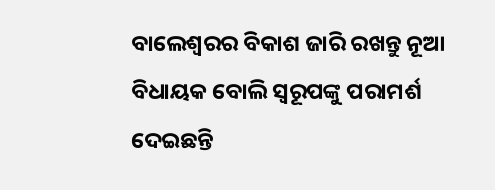ବାଲେଶ୍ୱରର ବିକାଶ ଜାରି ରଖନ୍ତୁ ନୂଆ ବିଧାୟକ ବୋଲି ସ୍ୱରୂପଙ୍କୁ ପରାମର୍ଶ ଦେଇଛନ୍ତି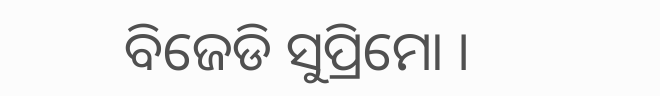ବିଜେଡି ସୁପ୍ରିମୋ ।